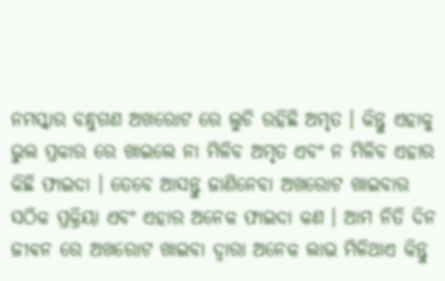ନମସ୍କାର ବନ୍ଧୁଗଣ ଅଖରୋଟ ରେ ଲୁଚି ରହିଛି ଅମୃତ । କିନ୍ତୁ ଏହାକୁ ଭୁଲ ପ୍ରକାର ରେ ଖାଇଲେ ନା ମିଳିବ ଅମୃତ ଏବଂ ନ ମିଳିବ ଏହାର କିଛି ଫାଇଦା । ତେବେ ଆସନ୍ତୁ ଜାଣିନେବା ଅଖରୋଟ ଖାଇବାର ସଠିକ ପ୍ରକ୍ରିୟା ଏବଂ ଏହାର ଅନେକ ଫାଇଦା କଣ । ଆମ ନିତି ଦିନ ଜୀଵନ ରେ ଅଖରୋଟ ଖାଇବା ଦ୍ୱାରା ଅନେକ ଲାଭ ମିଳିଥାଏ କିନ୍ତୁ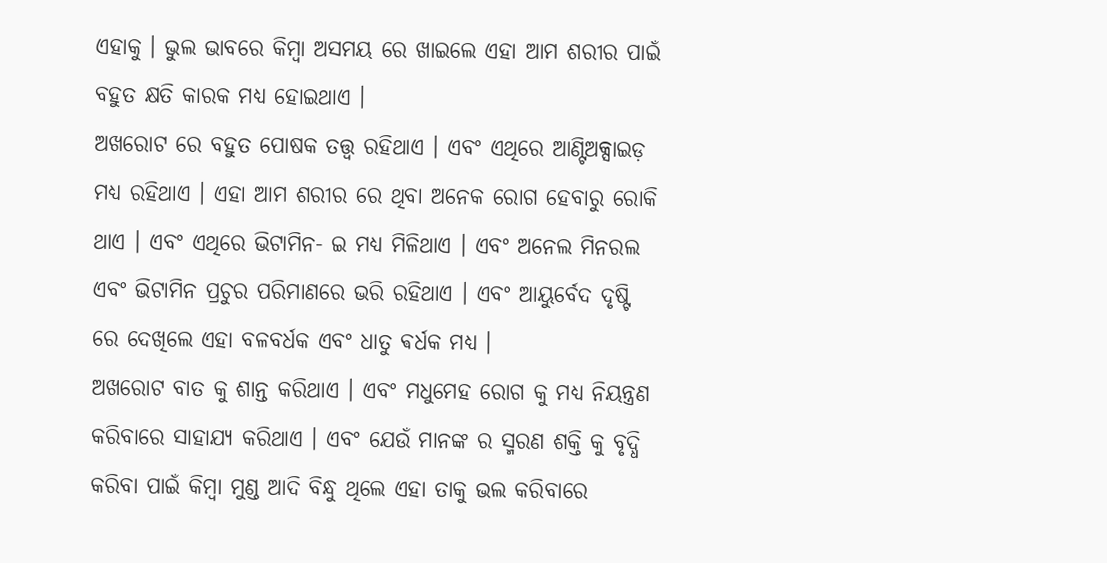ଏହାକୁ । ଭୁଲ ଭାବରେ କିମ୍ବା ଅସମୟ ରେ ଖାଇଲେ ଏହା ଆମ ଶରୀର ପାଇଁ ବହୁତ କ୍ଷତି କାରକ ମଧ୍ୟ ହୋଇଥାଏ ।
ଅଖରୋଟ ରେ ବହୁତ ପୋଷକ ତତ୍ତ୍ୱ ରହିଥାଏ । ଏବଂ ଏଥିରେ ଆଣ୍ଟିଅକ୍ସାଇଡ଼ ମଧ୍ୟ ରହିଥାଏ । ଏହା ଆମ ଶରୀର ରେ ଥିବା ଅନେକ ରୋଗ ହେବାରୁ ରୋକି ଥାଏ । ଏବଂ ଏଥିରେ ଭିଟାମିନ- ଇ ମଧ୍ୟ ମିଳିଥାଏ । ଏବଂ ଅନେଲ ମିନରଲ ଏବଂ ଭିଟାମିନ ପ୍ରଚୁର ପରିମାଣରେ ଭରି ରହିଥାଏ । ଏବଂ ଆୟୁର୍ବେଦ ଦୃଷ୍ଟି ରେ ଦେଖିଲେ ଏହା ବଳବର୍ଧକ ଏବଂ ଧାତୁ ଵର୍ଧକ ମଧ୍ୟ ।
ଅଖରୋଟ ବାତ କୁ ଶାନ୍ତ କରିଥାଏ । ଏବଂ ମଧୁମେହ ରୋଗ କୁ ମଧ୍ୟ ନିୟନ୍ତ୍ରଣ କରିବାରେ ସାହାଯ୍ୟ କରିଥାଏ । ଏବଂ ଯେଉଁ ମାନଙ୍କ ର ସ୍ମରଣ ଶକ୍ତି କୁ ବୃଦ୍ଧି କରିବା ପାଇଁ କିମ୍ବା ମୁଣ୍ଡ ଆଦି ବିନ୍ଧୁ ଥିଲେ ଏହା ତାକୁ ଭଲ କରିବାରେ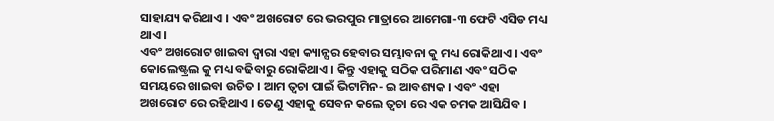ସାହାଯ୍ୟ କରିଥାଏ । ଏବଂ ଅଖରୋଟ ରେ ଭରପୁର ମାତ୍ରାରେ ଆମେଗା-୩ ଫେଟି ଏସିଡ ମଧ୍ୟ ଥାଏ ।
ଏବଂ ଅଖରୋଟ ଖାଇବା ଦ୍ୱାରା ଏହା କ୍ୟାନ୍ସର ହେବାର ସମ୍ଭାବନା କୁ ମଧ୍ୟ ରୋକିଥାଏ । ଏବଂ କୋଲେଷ୍ଟ୍ରଲ କୁ ମଧ୍ୟ ବଢିବାରୁ ରୋକିଥାଏ । କିନ୍ତୁ ଏହାକୁ ସଠିକ ପରିମାଣ ଏବଂ ସଠିକ ସମୟରେ ଖାଇବା ଉଚିତ । ଆମ ତ୍ୱଚା ପାଇଁ ଭିଟାମିନ- ଇ ଆବଶ୍ୟକ । ଏବଂ ଏହା ଅଖରୋଟ ରେ ରହିଥାଏ । ତେଣୁ ଏହାକୁ ସେବନ କଲେ ତ୍ୱଚା ରେ ଏକ ଚମକ ଆସିଯିବ ।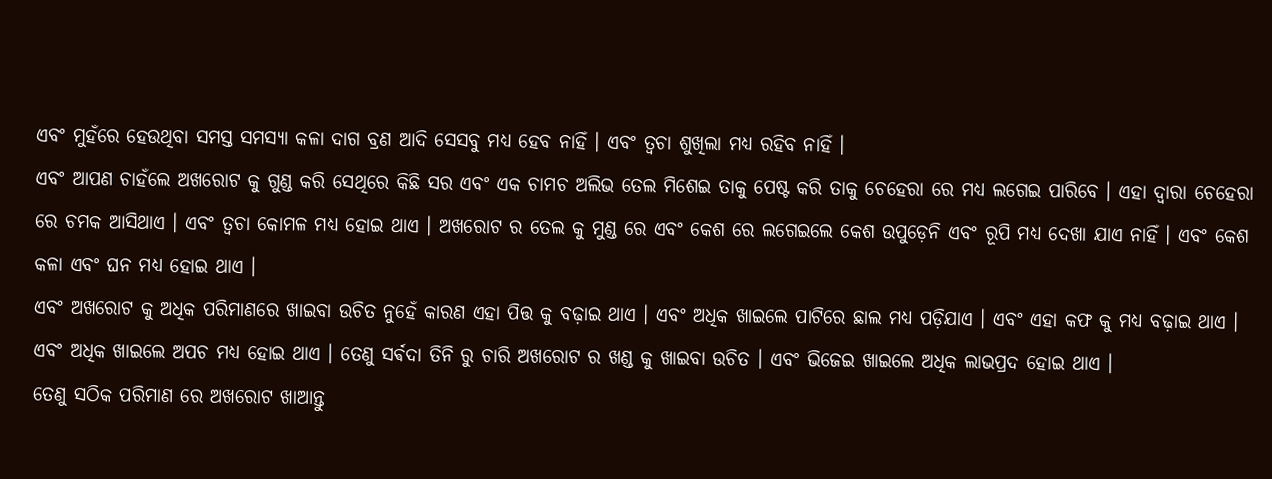ଏବଂ ମୁହଁରେ ହେଉଥିବା ସମସ୍ତ ସମସ୍ୟା କଳା ଦାଗ ବ୍ରଣ ଆଦି ସେସବୁ ମଧ୍ୟ ହେବ ନାହିଁ । ଏବଂ ତ୍ୱଚା ଶୁଖିଲା ମଧ୍ୟ ରହିବ ନାହିଁ ।
ଏବଂ ଆପଣ ଚାହଁଲେ ଅଖରୋଟ କୁ ଗୁଣ୍ଡ କରି ସେଥିରେ କିଛି ସର ଏବଂ ଏକ ଚାମଚ ଅଲିଭ ତେଲ ମିଶେଇ ତାକୁ ପେଷ୍ଟ କରି ତାକୁ ଚେହେରା ରେ ମଧ୍ୟ ଲଗେଇ ପାରିବେ । ଏହା ଦ୍ୱାରା ଚେହେରା ରେ ଚମକ ଆସିଥାଏ । ଏବଂ ତ୍ୱଚା କୋମଳ ମଧ୍ୟ ହୋଇ ଥାଏ । ଅଖରୋଟ ର ତେଲ କୁ ମୁଣ୍ଡ ରେ ଏବଂ କେଶ ରେ ଲଗେଇଲେ କେଶ ଉପୁଡ଼େନି ଏବଂ ରୂପି ମଧ୍ୟ ଦେଖା ଯାଏ ନାହିଁ । ଏବଂ କେଶ କଳା ଏବଂ ଘନ ମଧ୍ୟ ହୋଇ ଥାଏ ।
ଏବଂ ଅଖରୋଟ କୁ ଅଧିକ ପରିମାଣରେ ଖାଇବା ଉଚିତ ନୁହେଁ କାରଣ ଏହା ପିତ୍ତ କୁ ବଢ଼ାଇ ଥାଏ । ଏବଂ ଅଧିକ ଖାଇଲେ ପାଟିରେ ଛାଲ ମଧ୍ୟ ପଡ଼ିଯାଏ । ଏବଂ ଏହା କଫ କୁ ମଧ୍ୟ ବଢ଼ାଇ ଥାଏ । ଏବଂ ଅଧିକ ଖାଇଲେ ଅପଚ ମଧ୍ୟ ହୋଇ ଥାଏ । ତେଣୁ ସର୍ଵଦା ତିନି ରୁ ଚାରି ଅଖରୋଟ ର ଖଣ୍ଡ କୁ ଖାଇବା ଉଚିତ । ଏବଂ ଭିଜେଇ ଖାଇଲେ ଅଧିକ ଲାଭପ୍ରଦ ହୋଇ ଥାଏ ।
ତେଣୁ ସଠିକ ପରିମାଣ ରେ ଅଖରୋଟ ଖାଆନ୍ତୁ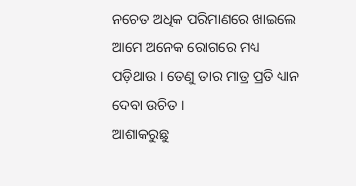ନଚେତ ଅଧିକ ପରିମାଣରେ ଖାଇଲେ ଆମେ ଅନେକ ରୋଗରେ ମଧ୍ୟ ପଡ଼ିଥାଉ । ତେଣୁ ତାର ମାତ୍ର ପ୍ରତି ଧ୍ୟାନ ଦେବା ଉଚିତ ।
ଆଶାକରୁଛୁ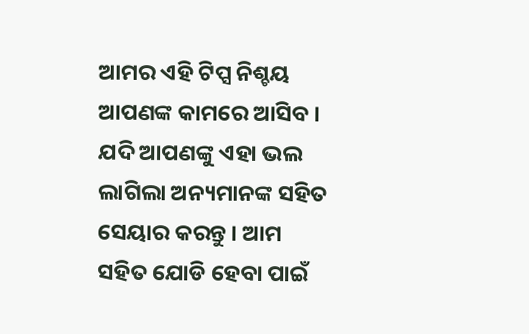ଆମର ଏହି ଟିପ୍ସ ନିଶ୍ଚୟ ଆପଣଙ୍କ କାମରେ ଆସିବ । ଯଦି ଆପଣଙ୍କୁ ଏହା ଭଲ ଲାଗିଲା ଅନ୍ୟମାନଙ୍କ ସହିତ ସେୟାର କରନ୍ତୁ । ଆମ ସହିତ ଯୋଡି ହେବା ପାଇଁ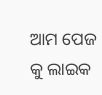ଆମ ପେଜ କୁ ଲାଇକ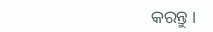କରନ୍ତୁ ।